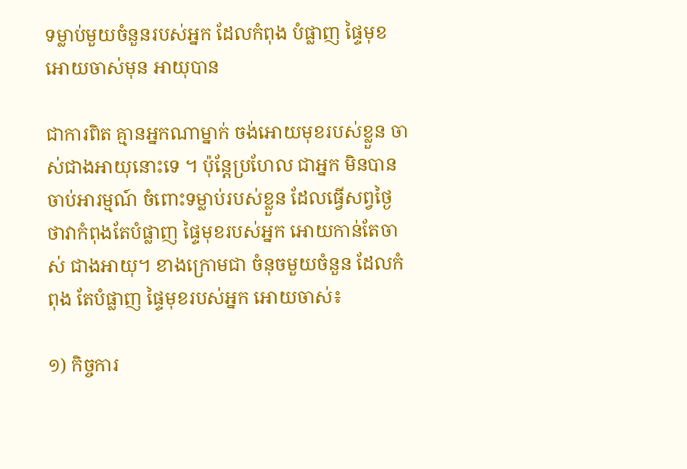ទម្លាប់មួយចំនួនរបស់អ្នក ដែលកំពុង បំផ្លាញ ផ្ទៃមុខ អោយចាស់មុន អាយុបាន

ជាការពិត គ្មានអ្នកណាម្នាក់ ចង់អោយមុខរបស់ខ្លួន ចាស់ជាងអាយុនោះទេ ។ ប៉ុន្តែប្រហែល ជាអ្នក មិនបានចាប់អារម្មណ៍ ចំពោះទម្លាប់របស់ខ្លួន ដែលធ្វើសព្វថ្ងៃ ថាវាកំពុងតែបំផ្លាញ ផ្ទៃមុខរបស់អ្នក អោយកាន់តែចាស់ ជាងអាយុ។ ខាងក្រោមជា ចំនុចមួយចំនួន ដែលកំពុង តែបំផ្លាញ ផ្ទៃមុខរបស់អ្នក អោយចាស់៖

១) កិច្ចការ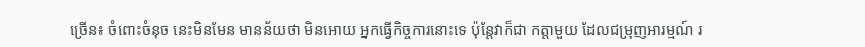ច្រើន៖ ចំពោះចំនុច នេះមិនមែន មានន័យថា មិនអោយ អ្នកធ្វើកិច្ចការនោះទេ ប៉ុន្តែវាក៏ជា កត្តាមួយ ដែលជម្រុញអារម្មណ៍ រ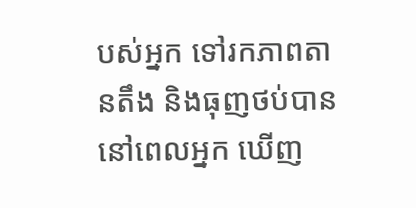បស់អ្នក ទៅរកភាពតានតឹង និងធុញថប់បាន នៅពេលអ្នក ឃើញ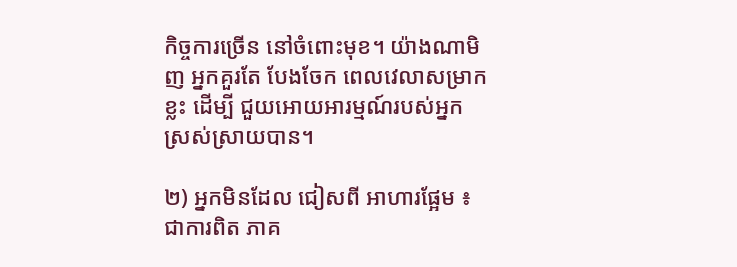កិច្ចការច្រើន នៅចំពោះមុខ។ យ៉ាងណាមិញ អ្នកគួរតែ បែងចែក ពេលវេលាសម្រាកខ្លះ ដើម្បី ជួយអោយអារម្មណ៍របស់អ្នក ស្រស់ស្រាយបាន។

២) អ្នកមិនដែល ជៀសពី អាហារផ្អែម ៖ ជាការពិត ភាគ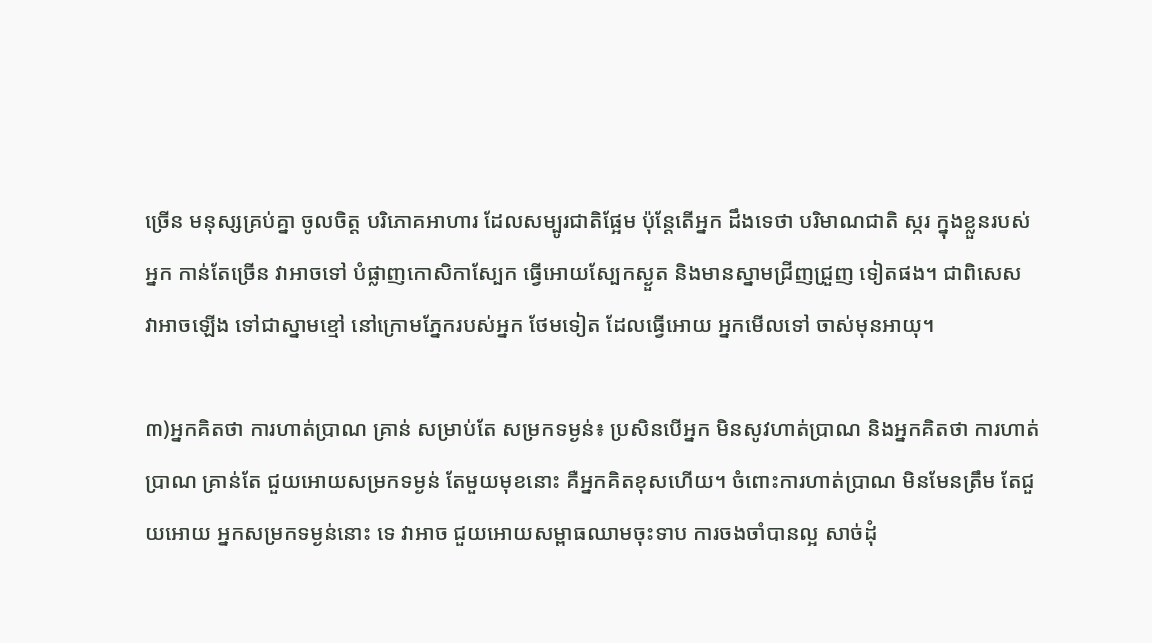ច្រើន មនុស្សគ្រប់គ្នា ចូលចិត្ត បរិភោគអាហារ ដែលសម្បូរជាតិផ្អែម ប៉ុន្តែតើអ្នក ដឹងទេថា បរិមាណជាតិ ស្ករ ក្នុងខ្លួនរបស់អ្នក កាន់តែច្រើន វាអាចទៅ បំផ្លាញកោសិកាស្បែក ធ្វើអោយស្បែកស្ងួត និងមានស្នាមជ្រីញជ្រួញ ទៀតផង។ ជាពិសេស វាអាចឡើង ទៅជាស្នាមខ្មៅ នៅក្រោមភ្នែករបស់អ្នក ថែមទៀត ដែលធ្វើអោយ អ្នកមើលទៅ ចាស់មុនអាយុ។

៣)អ្នកគិតថា ការហាត់ប្រាណ គ្រាន់ សម្រាប់តែ សម្រកទម្ងន់៖ ប្រសិនបើអ្នក មិនសូវហាត់ប្រាណ និងអ្នកគិតថា ការហាត់ប្រាណ គ្រាន់តែ ជួយអោយសម្រកទម្ងន់ តែមួយមុខនោះ គឺអ្នកគិតខុសហើយ។ ចំពោះការហាត់ប្រាណ មិនមែនត្រឹម តែជួយអោយ អ្នកសម្រកទម្ងន់នោះ ទេ វាអាច ជួយអោយសម្ពាធឈាមចុះទាប ការចងចាំបានល្អ សាច់ដុំ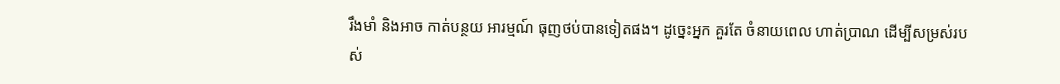រឹងមាំ និងអាច កាត់បន្ថយ អារម្មណ៍ ធុញថប់បានទៀតផង។ ដូច្នេះអ្នក គួរតែ ចំនាយពេល ហាត់ប្រាណ ដើម្បីសម្រស់របស់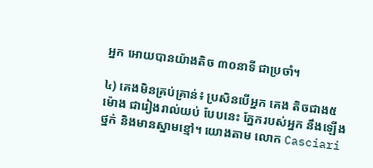អ្នក អោយបានយ៉ាងតិច ៣០នាទី ជាប្រចាំ។

៤) គេងមិនគ្រប់គ្រាន់៖ ប្រសិនបើអ្នក គេង តិចជាង៥ម៉ោង ជារៀងរាល់យប់ បែបនេះ ភ្នែករបស់អ្នក នឹងឡើងថ្នក់ និងមានស្នាមខ្មៅ។ យោងតាម លោក Casciari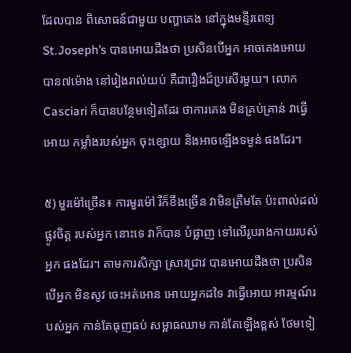ដែលបាន ពិសោធន៍ជាមួយ បញ្ហាគេង នៅក្នុងមន្ទីរពេទ្យ St.Joseph’s បានអោយដឹងថា ប្រសិនបើអ្នក អាចគេងអោយ បាន៧ម៉ោង នៅរៀងរាល់យប់ គឺជារឿងដ៏ប្រសើរមួយ។ លោកCasciari ក៏បានបន្ថែមទៀតដែរ ថាការគេង មិនគ្រប់គ្រាន់ វាធ្វើអោយ កម្លាំងរបស់អ្នក ចុះខ្សោយ និងអាចឡើងទម្ងន់ ផងដែរ។

៥) មួរម៉ៅច្រើន៖ ការមួរម៉ៅ រឺក៏ខឹងច្រើន វាមិនត្រឹមតែ ប៉ះពាល់ដល់ផ្លូវចិត្ត របស់អ្នក នោះទេ វាក៏បាន បំផ្លាញ ទៅលើរូបរាងកាយរបស់អ្នក ផងដែរ។ តាមការសិក្សា ស្រាវជ្រាវ បានអោយដឹងថា ប្រសិនបើអ្នក មិនសូវ ចេះអត់អោន អោយអ្នកដទៃ វាធ្វើអោយ អារម្មណ៍របស់អ្នក កាន់តែធុញធប់ សម្ពាធឈាម កាន់តែឡើងខ្ពស់ ថែមទៀ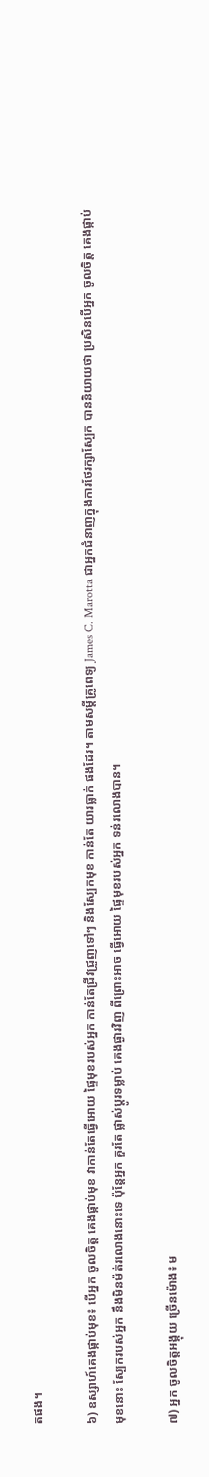តផង។

៦) ឧស្សាហ៍គេងផ្កាប់មុខ៖ បើអ្នក ចូលចិត្ត គេងផ្កាប់មុខ វាកាន់តែធ្វើអោយ ផ្ទៃមុខរបស់អ្នក កាន់តែជ្រីវជ្រួញទៅៗ និងស្បែកមុខ កាន់តែ យារធ្លាក់ ផងដែរ។ តាមសម្តីគ្រូពេទ្យ James C. Marotta ជាអ្នកជំនាញក្នុងការថែរក្សាស្បែក បាននិយាយថា ប្រសិនបើអ្នក ចូលចិត្ត គេងផ្កាប់មុខនោះ ស្បែករបស់អ្នក នឹងមិនម៉ត់រលោងនោះទេ ប៉ុន្តែអ្នក គួរតែ ផ្លាស់ប្តូរទម្លាប់ គេងផ្ងារវិញ ពីព្រោះអាច ធ្វើអោយ ផ្ទៃមុខរបស់អ្នក ទន់រលោងបាន។

៧) អ្នក ចូលចិត្តអង្គុយ ច្រើនម៉ោង៖ ម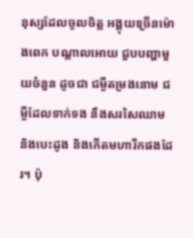នុស្សដែលចូលចិត្ត អង្គុយច្រើនម៉ោងពេក បណ្តាលអោយ ជួបបញ្ហាមួយចំនួន ដូចជា ជម្ងឺតម្រងនោម ជម្ងឺដែលទាក់ទង នឹងសរសៃឈាម និងបេះដូង និងកើតមហារីកផងដែរ។ ប៉ុ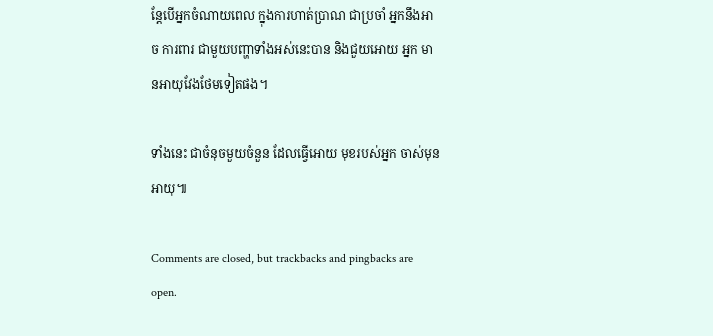ន្តែបើអ្នកចំណាយពេល ក្នុងការហាត់ប្រាណ ជាប្រចាំ អ្នកនឹងអាច ការពារ ជាមួយបញ្ហាទាំងអស់នេះបាន និងជួយអោយ អ្នក មានអាយុវែងថែមទៀតផង។

ទាំងនេះ ជាចំនុចមួយចំនួន ដែលធ្វើអោយ មុខរបស់អ្នក ចាស់មុនអាយុ៕

Comments are closed, but trackbacks and pingbacks are open.